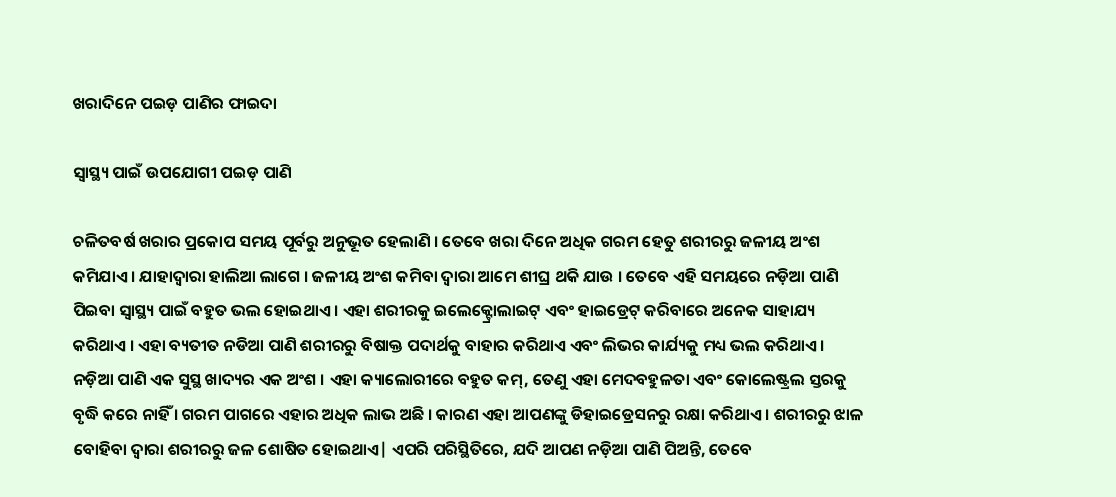ଖରାଦିନେ ପଇଡ଼ ପାଣିର ଫାଇଦା

ସ୍ବାସ୍ଥ୍ୟ ପାଇଁ ଉପଯୋଗୀ ପଇଡ଼ ପାଣି

ଚଳିତବର୍ଷ ଖରାର ପ୍ରକୋପ ସମୟ ପୂର୍ବରୁ ଅନୁଭୂତ ହେଲାଣି । ତେବେ ଖରା ଦିନେ ଅଧିକ ଗରମ ହେତୁ ଶରୀରରୁ ଜଳୀୟ ଅଂଶ କମିଯାଏ । ଯାହାଦ୍ୱାରା ହାଲିଆ ଲାଗେ । ଜଳୀୟ ଅଂଶ କମିବା ଦ୍ୱାରା ଆମେ ଶୀଘ୍ର ଥକି ଯାଉ । ତେବେ ଏହି ସମୟରେ ନଡ଼ିଆ ପାଣି ପିଇବା ସ୍ୱାସ୍ଥ୍ୟ ପାଇଁ ବହୁତ ଭଲ ହୋଇଥାଏ । ଏହା ଶରୀରକୁ ଇଲେକ୍ଟ୍ରୋଲାଇଟ୍ ଏବଂ ହାଇଡ୍ରେଟ୍ କରିବାରେ ଅନେକ ସାହାଯ୍ୟ କରିଥାଏ । ଏହା ବ୍ୟତୀତ ନଡିଆ ପାଣି ଶରୀରରୁ ବିଷାକ୍ତ ପଦାର୍ଥକୁ ବାହାର କରିଥାଏ ଏବଂ ଲିଭର କାର୍ଯ୍ୟକୁ ମଧ୍ୟ ଭଲ କରିଥାଏ । ନଡ଼ିଆ ପାଣି ଏକ ସୁସ୍ଥ ଖାଦ୍ୟର ଏକ ଅଂଶ । ଏହା କ୍ୟାଲୋରୀରେ ବହୁତ କମ୍, ତେଣୁ ଏହା ମେଦବହୁଳତା ଏବଂ କୋଲେଷ୍ଟ୍ରଲ ସ୍ତରକୁ ବୃଦ୍ଧି କରେ ନାହିଁ । ଗରମ ପାଗରେ ଏହାର ଅଧିକ ଲାଭ ଅଛି । କାରଣ ଏହା ଆପଣଙ୍କୁ ଡିହାଇଡ୍ରେସନରୁ ରକ୍ଷା କରିଥାଏ । ଶରୀରରୁ ଝାଳ ବୋହିବା ଦ୍ବାରା ଶରୀରରୁ ଜଳ ଶୋଷିତ ହୋଇଥାଏ| ଏପରି ପରିସ୍ଥିତିରେ, ଯଦି ଆପଣ ନଡ଼ିଆ ପାଣି ପିଅନ୍ତି, ତେବେ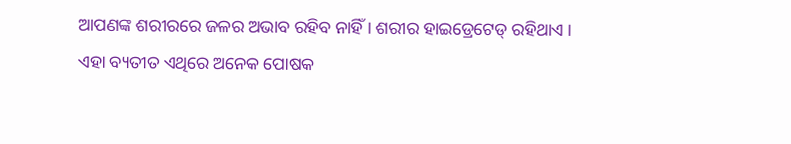ଆପଣଙ୍କ ଶରୀରରେ ଜଳର ଅଭାବ ରହିବ ନାହିଁ । ଶରୀର ହାଇଡ୍ରେଟେଡ୍ ରହିଥାଏ । ଏହା ବ୍ୟତୀତ ଏଥିରେ ଅନେକ ପୋଷକ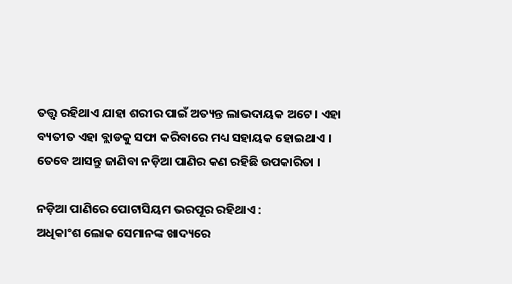ତତ୍ତ୍ୱ ରହିଥାଏ ଯାହା ଶରୀର ପାଇଁ ଅତ୍ୟନ୍ତ ଲାଭଦାୟକ ଅଟେ । ଏହା ବ୍ୟତୀତ ଏହା ବ୍ଲାଡକୁ ସଫା କରିବାରେ ମଧ୍ୟ ସହାୟକ ହୋଇଥାଏ । ତେବେ ଆସନ୍ତୁ ଜାଣିବା ନଡ଼ିଆ ପାଣିର କଣ ରହିଛି ଉପକାରିତା ।

ନଡ଼ିଆ ପାଣିରେ ପୋଟାସିୟମ ଭରପୂର ରହିଥାଏ :
ଅଧିକାଂଶ ଲୋକ ସେମାନଙ୍କ ଖାଦ୍ୟରେ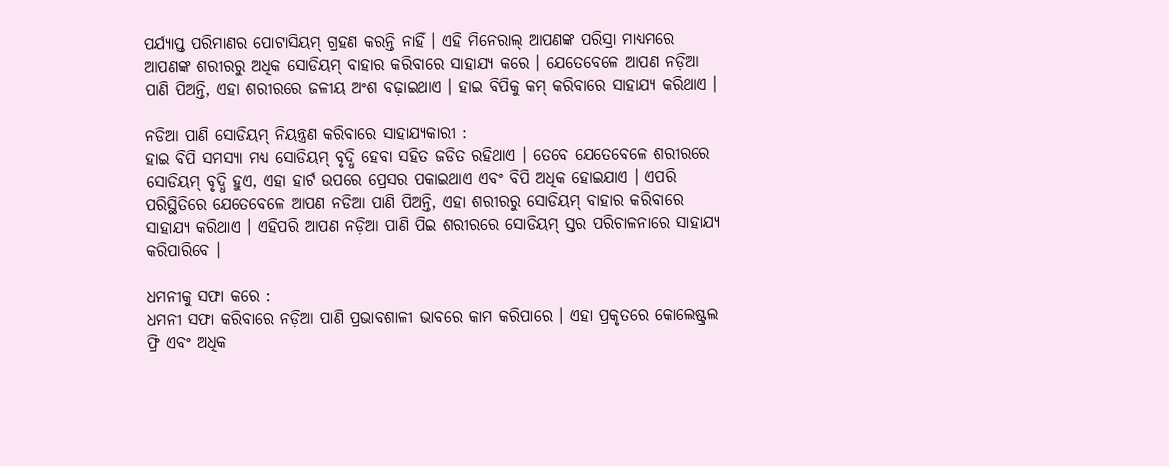ପର୍ଯ୍ୟାପ୍ତ ପରିମାଣର ପୋଟାସିୟମ୍ ଗ୍ରହଣ କରନ୍ତି ନାହିଁ । ଏହି ମିନେରାଲ୍ ଆପଣଙ୍କ ପରିସ୍ରା ମାଧ୍ୟମରେ ଆପଣଙ୍କ ଶରୀରରୁ ଅଧିକ ସୋଡିୟମ୍ ବାହାର କରିବାରେ ସାହାଯ୍ୟ କରେ । ଯେତେବେଳେ ଆପଣ ନଡ଼ିଆ ପାଣି ପିଅନ୍ତି, ଏହା ଶରୀରରେ ଜଳୀୟ ଅଂଶ ବଢ଼ାଇଥାଏ । ହାଇ ବିପିକୁ କମ୍‌ କରିବାରେ ସାହାଯ୍ୟ କରିଥାଏ ।

ନଡିଆ ପାଣି ସୋଡିୟମ୍ ନିୟନ୍ତ୍ରଣ କରିବାରେ ସାହାଯ୍ୟକାରୀ :
ହାଇ ବିପି ସମସ୍ୟା ମଧ୍ୟ ସୋଡିୟମ୍ ବୃଦ୍ଧି ହେବା ସହିତ ଜଡିତ ରହିଥାଏ । ତେବେ ଯେତେବେଳେ ଶରୀରରେ ସୋଡିୟମ୍ ବୃଦ୍ଧି ହୁଏ, ଏହା ହାର୍ଟ ଉପରେ ପ୍ରେସର ପକାଇଥାଏ ଏବଂ ବିପି ଅଧିକ ହୋଇଯାଏ । ଏପରି ପରିସ୍ଥିତିରେ ଯେତେବେଳେ ଆପଣ ନଡିଆ ପାଣି ପିଅନ୍ତି, ଏହା ଶରୀରରୁ ସୋଡିୟମ୍ ବାହାର କରିବାରେ ସାହାଯ୍ୟ କରିଥାଏ । ଏହିପରି ଆପଣ ନଡ଼ିଆ ପାଣି ପିଇ ଶରୀରରେ ସୋଡିୟମ୍ ସ୍ତର ପରିଚାଳନାରେ ସାହାଯ୍ୟ କରିପାରିବେ ।

ଧମନୀକୁ ସଫା କରେ :
ଧମନୀ ସଫା କରିବାରେ ନଡ଼ିଆ ପାଣି ପ୍ରଭାବଶାଳୀ ଭାବରେ କାମ କରିପାରେ । ଏହା ପ୍ରକୃତରେ କୋଲେଷ୍ଟ୍ରଲ ଫ୍ରି ଏବଂ ଅଧିକ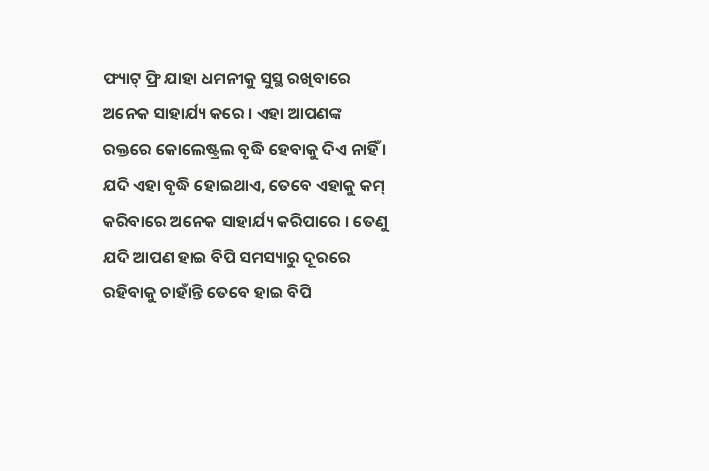ଫ୍ୟାଟ୍‌ ଫ୍ରି ଯାହା ଧମନୀକୁ ସୁସ୍ଥ ରଖିବାରେ ଅନେକ ସାହାର୍ଯ୍ୟ କରେ । ଏହା ଆପଣଙ୍କ ରକ୍ତରେ କୋଲେଷ୍ଟ୍ରଲ ବୃଦ୍ଧି ହେବାକୁ ଦିଏ ନାହିଁ । ଯଦି ଏହା ବୃଦ୍ଧି ହୋଇଥାଏ, ତେବେ ଏହାକୁ କମ୍‌ କରିବାରେ ଅନେକ ସାହାର୍ଯ୍ୟ କରିପାରେ । ତେଣୁ ଯଦି ଆପଣ ହାଇ ବିପି ସମସ୍ୟାରୁ ଦୂରରେ ରହିବାକୁ ଚାହାଁନ୍ତି ତେବେ ହାଇ ବିପି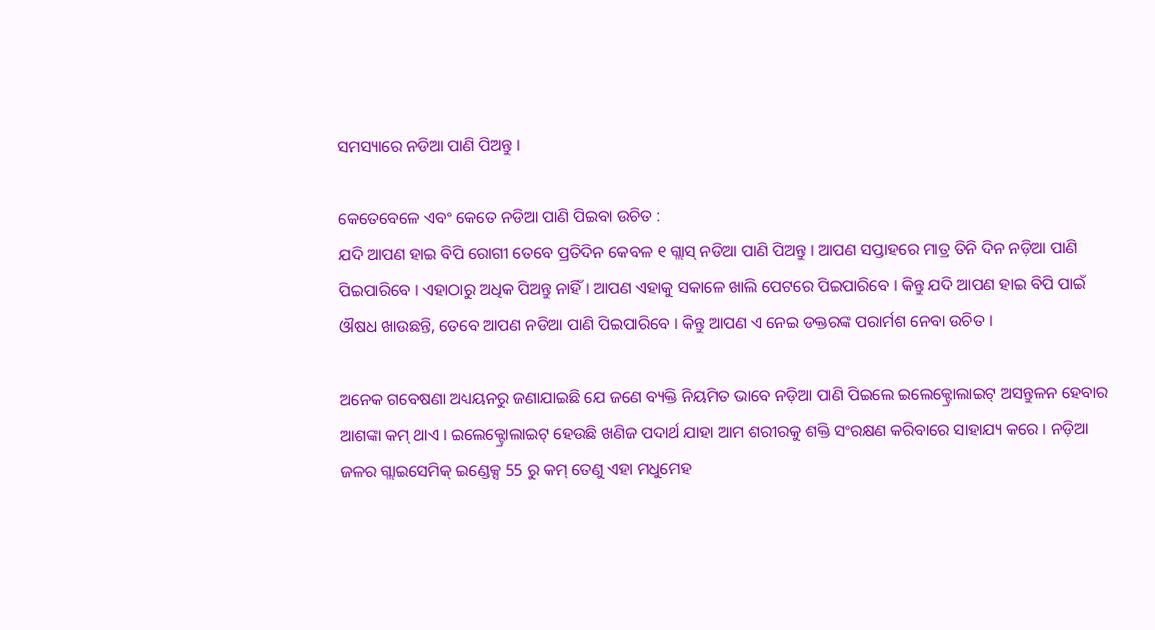ସମସ୍ୟାରେ ନଡିଆ ପାଣି ପିଅନ୍ତୁ ।

କେତେବେଳେ ଏବଂ କେତେ ନଡିଆ ପାଣି ପିଇବା ଉଚିତ :
ଯଦି ଆପଣ ହାଇ ବିପି ରୋଗୀ ତେବେ ପ୍ରତିଦିନ କେବଳ ୧ ଗ୍ଲାସ୍ ନଡିଆ ପାଣି ପିଅନ୍ତୁ । ଆପଣ ସପ୍ତାହରେ ମାତ୍ର ତିନି ଦିନ ନଡ଼ିଆ ପାଣି ପିଇପାରିବେ । ଏହାଠାରୁ ଅଧିକ ପିଅନ୍ତୁ ନାହିଁ । ଆପଣ ଏହାକୁ ସକାଳେ ଖାଲି ପେଟରେ ପିଇପାରିବେ । କିନ୍ତୁ ଯଦି ଆପଣ ହାଇ ବିପି ପାଇଁ ଔଷଧ ଖାଉଛନ୍ତି, ତେବେ ଆପଣ ନଡିଆ ପାଣି ପିଇପାରିବେ । କିନ୍ତୁ ଆପଣ ଏ ନେଇ ଡକ୍ତରଙ୍କ ପରାର୍ମଶ ନେବା ଉଚିତ ।

ଅନେକ ଗବେଷଣା ଅଧ୍ୟୟନରୁ ଜଣାଯାଇଛି ଯେ ଜଣେ ବ୍ୟକ୍ତି ନିୟମିତ ଭାବେ ନଡ଼ିଆ ପାଣି ପିଇଲେ ଇଲେକ୍ଟ୍ରୋଲାଇଟ୍ ଅସନ୍ତୁଳନ ହେବାର ଆଶଙ୍କା କମ୍ ଥାଏ । ଇଲେକ୍ଟ୍ରୋଲାଇଟ୍ ହେଉଛି ଖଣିଜ ପଦାର୍ଥ ଯାହା ଆମ ଶରୀରକୁ ଶକ୍ତି ସଂରକ୍ଷଣ କରିବାରେ ସାହାଯ୍ୟ କରେ । ନଡ଼ିଆ ଜଳର ଗ୍ଲାଇସେମିକ୍ ଇଣ୍ଡେକ୍ସ 55 ରୁ କମ୍ ତେଣୁ ଏହା ମଧୁମେହ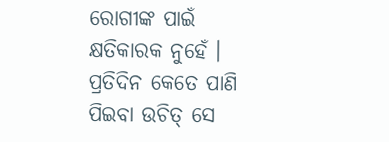ରୋଗୀଙ୍କ ପାଇଁ କ୍ଷତିକାରକ ନୁହେଁ । ପ୍ରତିଦିନ କେତେ ପାଣି ପିଇବା ଉଚିତ୍ ସେ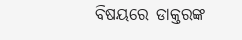ବିଷୟରେ ଡାକ୍ତରଙ୍କ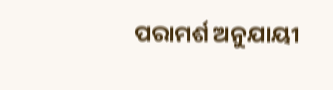ପରାମର୍ଶ ଅନୁଯାୟୀ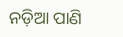ନଡ଼ିଆ ପାଣି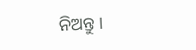ନିଅନ୍ତୁ ।